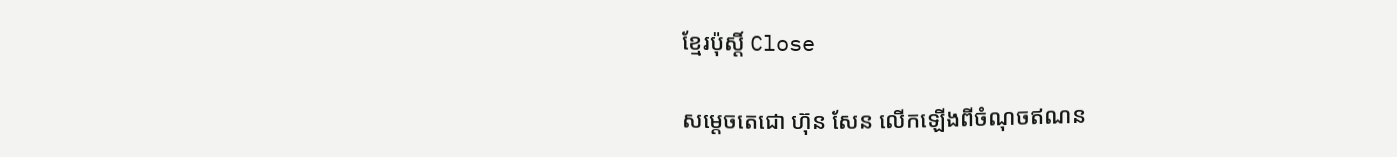ខ្មែរប៉ុស្ដិ៍ Close

សម្តេចតេជោ ហ៊ុន សែន លើកឡើងពីចំណុចឥណន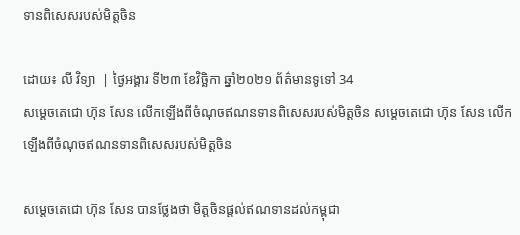ទានពិសេសរបស់មិត្តចិន

ដោយ៖ លី វិទ្យា  | ថ្ងៃអង្គារ ទី២៣ ខែវិច្ឆិកា ឆ្នាំ២០២១ ព័ត៌មានទូទៅ 34
សម្តេចតេជោ ហ៊ុន សែន លើកឡើងពីចំណុចឥណនទានពិសេសរបស់មិត្តចិន សម្តេចតេជោ ហ៊ុន សែន លើកឡើងពីចំណុចឥណនទានពិសេសរបស់មិត្តចិន

សម្តេចតេជោ ហ៊ុន សែន បានថ្លែងថា មិត្តចិនផ្តល់ឥណទានដល់កម្ពុជា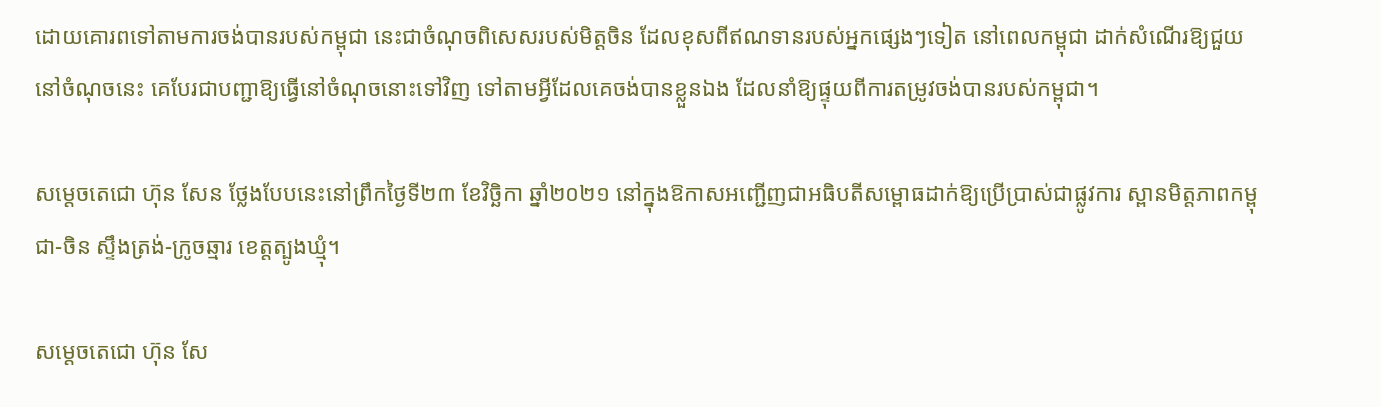ដោយគោរពទៅតាមការចង់បានរបស់កម្ពុជា នេះជាចំណុចពិសេសរបស់មិត្តចិន ដែលខុសពីឥណទានរបស់អ្នកផ្សេងៗទៀត នៅពេលកម្ពុជា ដាក់សំណើរឱ្យជួយនៅចំណុចនេះ គេបែរជាបញ្ជាឱ្យធ្វើនៅចំណុចនោះទៅវិញ ទៅតាមអ្វីដែលគេចង់បានខ្លួនឯង ដែលនាំឱ្យផ្ទុយពីការតម្រូវចង់បានរបស់កម្ពុជា។

សម្តេចតេជោ ហ៊ុន សែន ថ្លែងបែបនេះនៅព្រឹកថ្ងៃទី២៣ ខែវិច្ឆិកា ឆ្នាំ២០២១ នៅក្នុងឱកាសអញ្ជើញជាអធិបតីសម្ពោធដាក់ឱ្យប្រើប្រាស់ជាផ្លូវការ ស្ពានមិត្តភាពកម្ពុជា-ចិន ស្ទឹងត្រង់-ក្រូចឆ្មារ ខេត្តត្បូងឃ្មុំ។

សម្តេចតេជោ ហ៊ុន សែ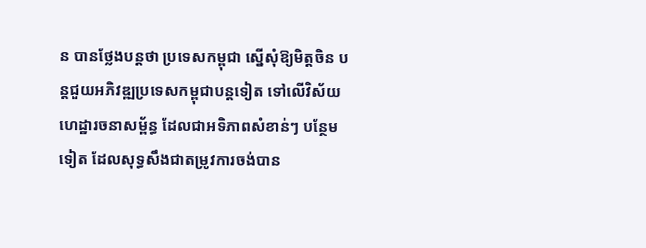ន បានថ្លែងបន្តថា ប្រទេសកម្ពុជា ស្នើសុំឱ្យមិត្តចិន បន្តជួយអភិវឌ្ឍប្រទេសកម្ពុជាបន្តទៀត ទៅលើវិស័យហេដ្ឋារចនាសម្ព័ន្ធ ដែលជាអទិភាពសំខាន់ៗ បន្ថែមទៀត ដែលសុទ្ធសឹងជាតម្រូវការចង់បាន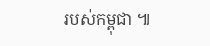របស់កម្ពុជា ៕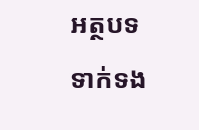អត្ថបទទាក់ទង